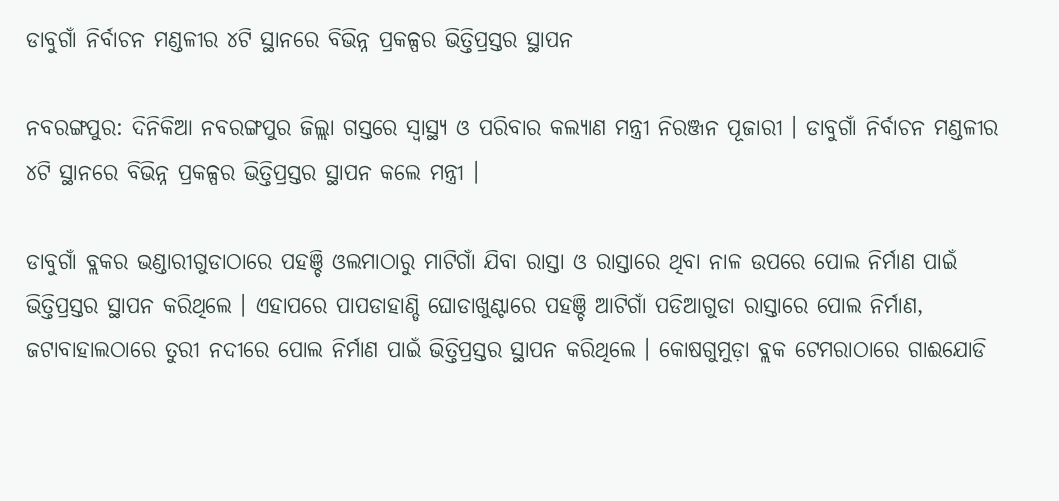ଡାବୁଗାଁ ନିର୍ବାଚନ ମଣ୍ଡଳୀର ୪ଟି ସ୍ଥାନରେ ବିଭିନ୍ନ ପ୍ରକଳ୍ପର ଭିତ୍ତିପ୍ରସ୍ତର ସ୍ଥାପନ

ନବରଙ୍ଗପୁର: ଦିନିକିଆ ନବରଙ୍ଗପୁର ଜିଲ୍ଲା ଗସ୍ତରେ ସ୍ବାସ୍ଥ୍ୟ ଓ ପରିବାର କଲ୍ୟାଣ ମନ୍ତ୍ରୀ ନିରଞ୍ଜନ ପୂଜାରୀ । ଡାବୁଗାଁ ନିର୍ବାଚନ ମଣ୍ଡଳୀର ୪ଟି ସ୍ଥାନରେ ବିଭିନ୍ନ ପ୍ରକଳ୍ପର ଭିତ୍ତିପ୍ରସ୍ତର ସ୍ଥାପନ କଲେ ମନ୍ତ୍ରୀ ।

ଡାବୁଗାଁ ବ୍ଲକର ଭଣ୍ଡାରୀଗୁଡାଠାରେ ପହଞ୍ଚି ଓଲମାଠାରୁ ମାଟିଗାଁ ଯିବା ରାସ୍ତା ଓ ରାସ୍ତାରେ ଥିବା ନାଳ ଉପରେ ପୋଲ ନିର୍ମାଣ ପାଇଁ ଭିତ୍ତିପ୍ରସ୍ତର ସ୍ଥାପନ କରିଥିଲେ । ଏହାପରେ ପାପଡାହାଣ୍ଡି ଘୋଡାଖୁଣ୍ଟାରେ ପହଞ୍ଚି ଆଟିଗାଁ ପଡିଆଗୁଡା ରାସ୍ତାରେ ପୋଲ ନିର୍ମାଣ, ଜଟାବାହାଲଠାରେ ତୁରୀ ନଦୀରେ ପୋଲ ନିର୍ମାଣ ପାଇଁ ଭିତ୍ତିପ୍ରସ୍ତର ସ୍ଥାପନ କରିଥିଲେ । କୋଷଗୁମୁଡ଼ା ବ୍ଲକ ଟେମରାଠାରେ ଗାଈଯୋଡି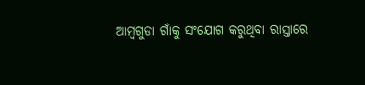ଆମ୍ବଗୁଡା ଗାଁକୁ ସଂଯୋଗ କରୁଥିବା ରାସ୍ତାରେ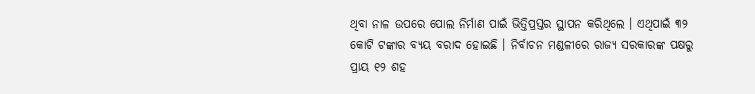ଥିବା ନାଳ ଉପରେ ପୋଲ ନିର୍ମାଣ ପାଇଁ ଭିତ୍ତିପ୍ରସ୍ତର ସ୍ଥାପନ କରିଥିଲେ । ଏଥିପାଇଁ ୩୨ କୋଟି ଟଙ୍କାର ବ୍ୟୟ ବରାଦ ହୋଇଛି । ନିର୍ବାଚନ ମଣ୍ଡଳୀରେ ରାଜ୍ୟ ସରକାରଙ୍କ ପକ୍ଷରୁ ପ୍ରାୟ ୧୨ ଶହ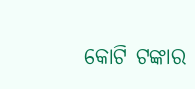କୋଟି ଟଙ୍କାର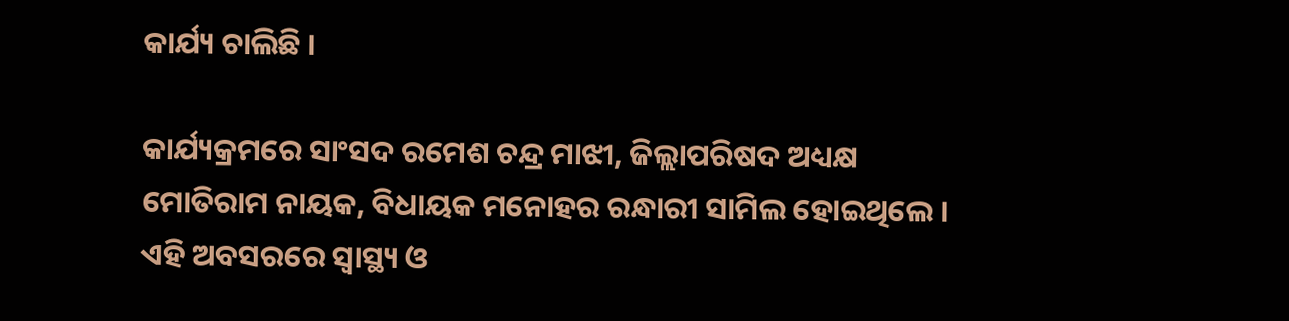କାର୍ଯ୍ୟ ଚାଲିଛି ।

କାର୍ଯ୍ୟକ୍ରମରେ ସାଂସଦ ରମେଶ ଚନ୍ଦ୍ର ମାଝୀ, ଜିଲ୍ଲାପରିଷଦ ଅଧ୍ୟକ୍ଷ ମୋତିରାମ ନାୟକ, ବିଧାୟକ ମନୋହର ରନ୍ଧାରୀ ସାମିଲ ହୋଇଥିଲେ । ଏହି ଅବସରରେ ସ୍ବାସ୍ଥ୍ୟ ଓ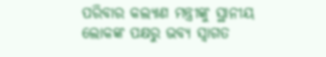ପରିବାର କଲ୍ୟାଣ ମନ୍ତ୍ରୀଙ୍କୁ ସ୍ଥାନୀୟ ଲୋକଙ୍କ ପକ୍ଷରୁ ଭବ୍ୟ ସ୍ବାଗତ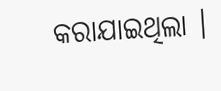କରାଯାଇଥିଲା ।